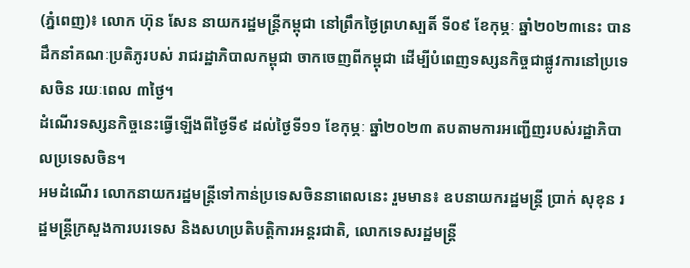(ភ្នំពេញ)៖ លោក ហ៊ុន សែន នាយករដ្ឋមន្ត្រីកម្ពុជា នៅព្រឹកថ្ងៃព្រហស្បតិ៍ ទី០៩ ខែកុម្ភៈ ឆ្នាំ២០២៣នេះ បានដឹកនាំគណៈប្រតិភូរបស់ រាជរដ្ឋាភិបាលកម្ពុជា ចាកចេញពីកម្ពុជា ដើម្បីបំពេញទស្សនកិច្ចជាផ្លូវការនៅប្រទេសចិន រយៈពេល ៣ថ្ងៃ។
ដំណើរទស្សនកិច្ចនេះធ្វើឡើងពីថ្ងៃទី៩ ដល់ថ្ងៃទី១១ ខែកុម្ភៈ ឆ្នាំ២០២៣ តបតាមការអញ្ជើញរបស់រដ្ឋាភិបាលប្រទេសចិន។
អមដំណើរ លោកនាយករដ្ឋមន្ត្រីទៅកាន់ប្រទេសចិននាពេលនេះ រួមមាន៖ ឧបនាយករដ្ឋមន្ត្រី ប្រាក់ សុខុន រដ្ឋមន្ត្រីក្រសួងការបរទេស និងសហប្រតិបត្តិការអន្តរជាតិ, លោកទេសរដ្ឋមន្ត្រី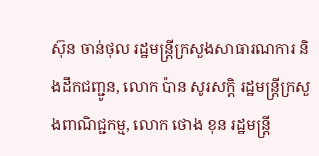ស៊ុន ចាន់ថុល រដ្ឋមន្ត្រីក្រសួងសាធារណការ និងដឹកជញ្ជូន, លោក ប៉ាន សូរសក្តិ រដ្ឋមន្ត្រីក្រសួងពាណិជ្ជកម្ម, លោក ថោង ខុន រដ្ឋមន្ត្រី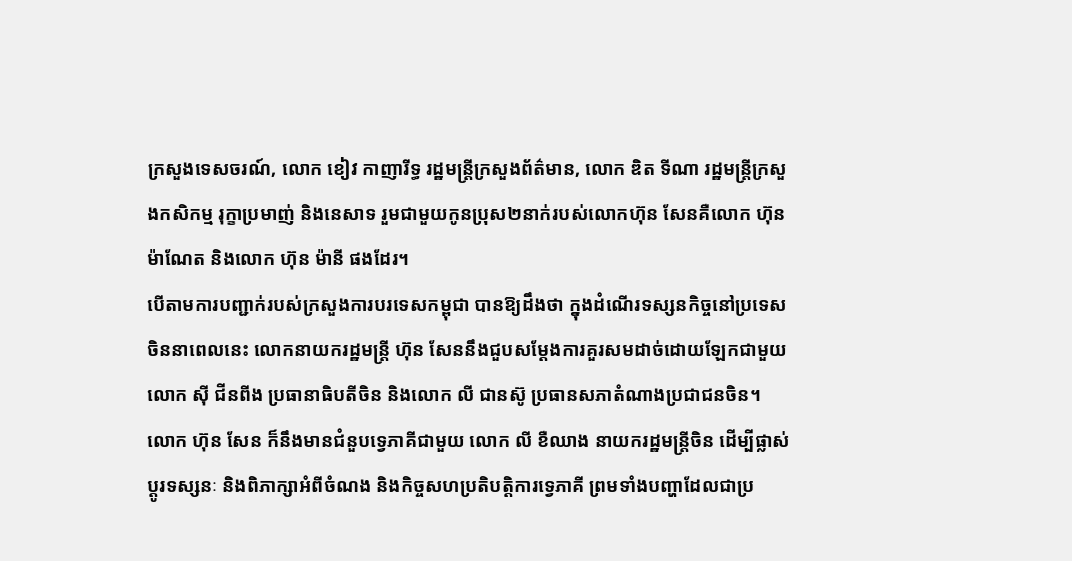ក្រសួងទេសចរណ៍, លោក ខៀវ កាញារីទ្ធ រដ្ឋមន្ត្រីក្រសួងព័ត៌មាន, លោក ឌិត ទីណា រដ្ឋមន្ត្រីក្រសួងកសិកម្ម រុក្ខាប្រមាញ់ និងនេសាទ រួមជាមួយកូនប្រុស២នាក់របស់លោកហ៊ុន សែនគឺលោក ហ៊ុន ម៉ាណែត និងលោក ហ៊ុន ម៉ានី ផងដែរ។
បើតាមការបញ្ជាក់របស់ក្រសួងការបរទេសកម្ពុជា បានឱ្យដឹងថា ក្នុងដំណើរទស្សនកិច្ចនៅប្រទេសចិននាពេលនេះ លោកនាយករដ្ឋមន្ត្រី ហ៊ុន សែននឹងជួបសម្តែងការគួរសមដាច់ដោយឡែកជាមួយ លោក ស៊ី ជីនពីង ប្រធានាធិបតីចិន និងលោក លី ជានស៊ូ ប្រធានសភាតំណាងប្រជាជនចិន។
លោក ហ៊ុន សែន ក៏នឹងមានជំនួបទ្វេភាគីជាមួយ លោក លី ខឺឈាង នាយករដ្ឋមន្ត្រីចិន ដើម្បីផ្លាស់ប្តូរទស្សនៈ និងពិភាក្សាអំពីចំណង និងកិច្ចសហប្រតិបត្តិការទ្វេភាគី ព្រមទាំងបញ្ហាដែលជាប្រ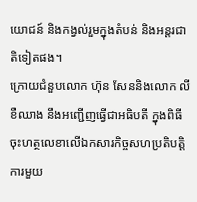យោជន៍ និងកង្វល់រួមក្នុងតំបន់ និងអន្តរជាតិទៀតផង។
ក្រោយជំនួបលោក ហ៊ុន សែននិងលោក លី ខឺឈាង នឹងអញ្ជើញធ្វើជាអធិបតី ក្នុងពិធីចុះហត្ថលេខាលើឯកសារកិច្ចសហប្រតិបត្តិការមួយ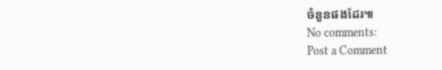ចំនួនផងដែរ៕
No comments:
Post a Comment